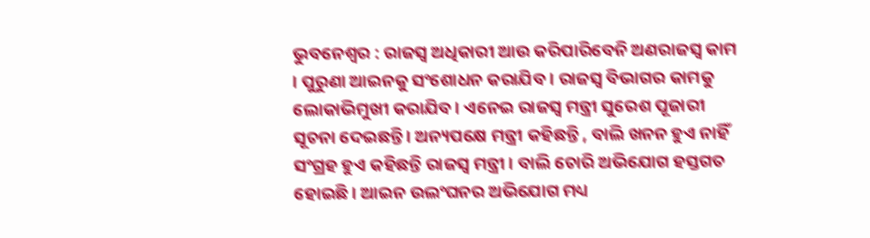ଭୁବନେଶ୍ୱର : ରାଜସ୍ୱ ଅଧିକାରୀ ଆଉ କରିପାରିବେନି ଅଣରାଜସ୍ୱ କାମ । ପୁରୁଣା ଆଇନକୁ ସଂଶୋଧନ କରାଯିବ । ରାଜସ୍ୱ ବିଭାଗର କାମକୁ ଲୋକାଭିମୁଖୀ କରାଯିବ । ଏନେଇ ରାଜସ୍ୱ ମନ୍ତ୍ରୀ ସୁରେଶ ପୂଜାରୀ ସୂଚନା ଦେଇଛନ୍ତି । ଅନ୍ୟପକ୍ଷେ ମନ୍ତ୍ରୀ କହିଛନ୍ତି , ବାଲି ଖନନ ହୁଏ ନାହିଁ ସଂଗ୍ରହ ହୁଏ କହିଛନ୍ତି ରାଜସ୍ୱ ମନ୍ତ୍ରୀ । ବାଲି ଚୋରି ଅଭିଯୋଗ ହସ୍ତଗତ ହୋଇଛି । ଆଇନ ଉଲଂଘନର ଅଭିଯୋଗ ମଧ୍ୟ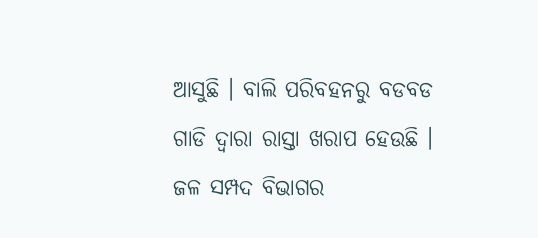ଆସୁଛି । ବାଲି ପରିବହନରୁ ବଡବଡ ଗାଡି ଦ୍ୱାରା ରାସ୍ତା ଖରାପ ହେଉଛି । ଜଳ ସମ୍ପଦ ବିଭାଗର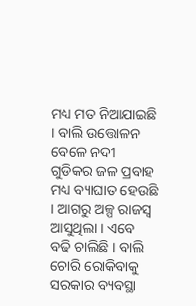ମଧ୍ୟ ମତ ନିଆଯାଇଛି । ବାଲି ଉତ୍ତୋଳନ ବେଳେ ନଦୀ ଗୁଡିକର ଜଳ ପ୍ରବାହ ମଧ୍ୟ ବ୍ୟାଘାତ ହେଉଛି । ଆଗରୁ ଅଳ୍ପ ରାଜସ୍ୱ ଆସୁଥିଲା । ଏବେ ବଢି ଚାଲିଛି । ବାଲି ଚୋରି ରୋକିବାକୁ ସରକାର ବ୍ୟବସ୍ଥା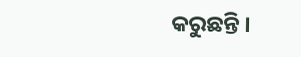କରୁଛନ୍ତି ।